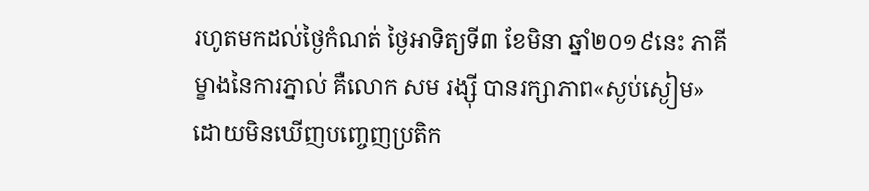រហូតមកដល់ថ្ងៃកំណត់ ថ្ងៃអាទិត្យទី៣ ខែមិនា ឆ្នាំ២០១៩នេះ ភាគីម្ខាងនៃការភ្នាល់ គឺលោក សម រង្ស៊ី បានរក្សាភាព«ស្ងប់ស្ងៀម» ដោយមិនឃើញបញ្ចេញប្រតិក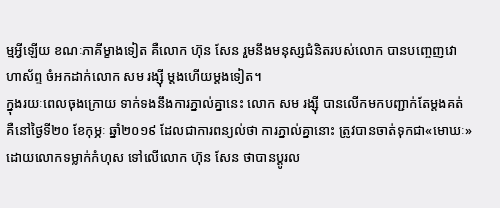ម្មអ្វីឡើយ ខណៈភាគីម្ខាងទៀត គឺលោក ហ៊ុន សែន រួមនឹងមនុស្សជំនិតរបស់លោក បានបញ្ចេញវោហាស័ព្ទ ចំអកដាក់លោក សម រង្ស៊ី ម្ដងហើយម្ដងទៀត។
ក្នុងរយៈពេលចុងក្រោយ ទាក់ទងនឹងការភ្នាល់គ្នានេះ លោក សម រង្ស៊ី បានលើកមកបញ្ជាក់តែម្ដងគត់ គឺនៅថ្ងៃទី២០ ខែកុម្ភៈ ឆ្នាំ២០១៩ ដែលជាការពន្យល់ថា ការភ្នាល់គ្នានោះ ត្រូវបានចាត់ទុកជា«មោឃៈ» ដោយលោកទម្លាក់កំហុស ទៅលើលោក ហ៊ុន សែន ថាបានប្ដូរល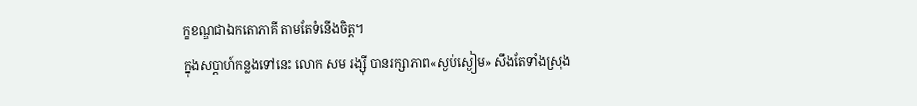ក្ខខណ្ឌជាឯកតោភាគី តាមតែទំនើងចិត្ត។
ក្នុងសប្ដាហ៍កន្លងទៅនេះ លោក សម រង្ស៊ី បានរក្សាភាព«ស្ងប់ស្ងៀម» សឹងតែទាំងស្រុង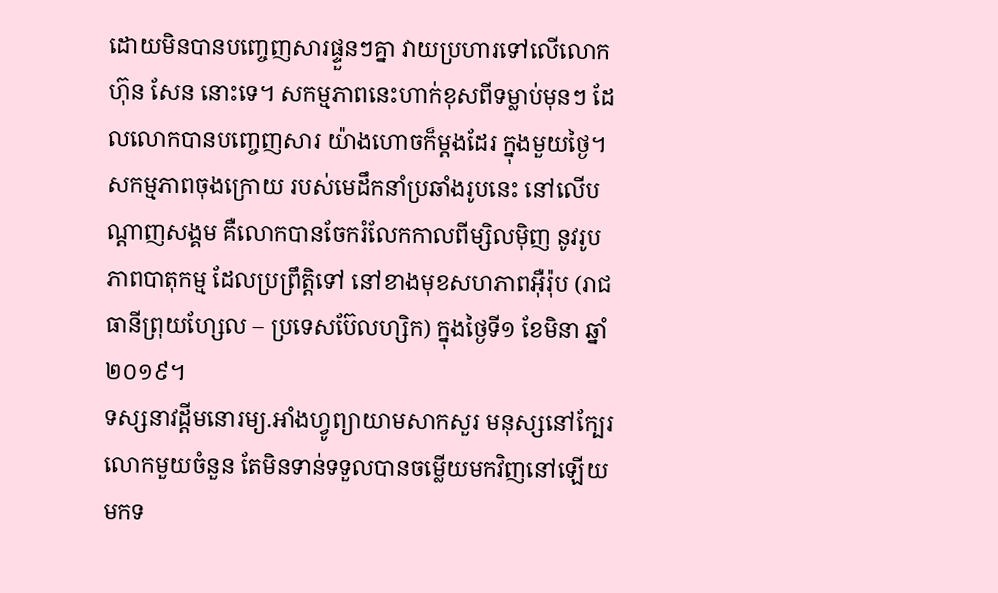ដោយមិនបានបញ្ចេញសារផ្ទួនៗគ្នា វាយប្រហារទៅលើលោក ហ៊ុន សែន នោះទេ។ សកម្មភាពនេះហាក់ខុសពីទម្លាប់មុនៗ ដែលលោកបានបញ្ចេញសារ យ៉ាងហោចក៏ម្ដងដែរ ក្នុងមួយថ្ងៃ។
សកម្មភាពចុងក្រោយ របស់មេដឹកនាំប្រឆាំងរូបនេះ នៅលើបណ្ដាញសង្គម គឺលោកបានចែករំលែកកាលពីម្សិលម៉ិញ នូវរូបភាពបាតុកម្ម ដែលប្រព្រឹត្តិទៅ នៅខាងមុខសហភាពអ៊ឺរ៉ុប (រាជធានីព្រុយហ្សែល – ប្រទេសប៊ែលហ្សិក) ក្នុងថ្ងៃទី១ ខែមិនា ឆ្នាំ២០១៩។
ទស្សនាវដ្ដីមនោរម្យ.អាំងហ្វូព្យាយាមសាកសួរ មនុស្សនៅក្បែរលោកមួយចំនួន តែមិនទាន់ទទួលបានចម្លើយមកវិញនៅឡើយ មកទ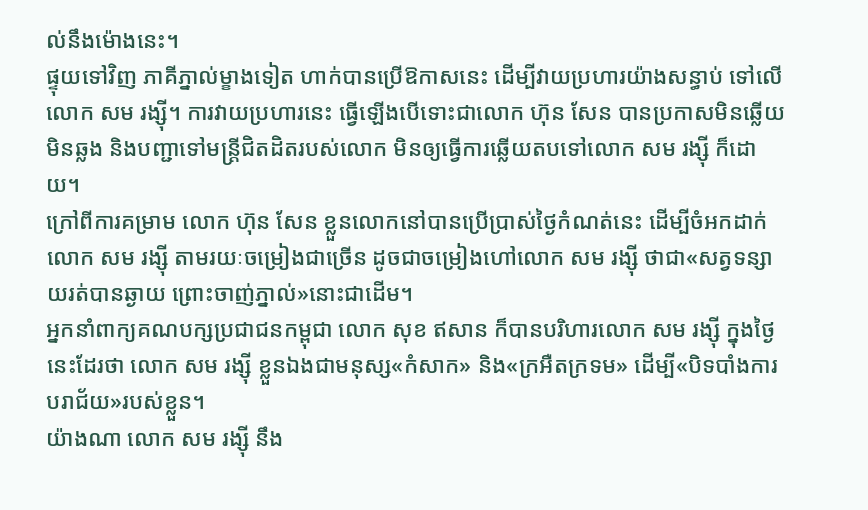ល់នឹងម៉ោងនេះ។
ផ្ទុយទៅវិញ ភាគីភ្នាល់ម្ខាងទៀត ហាក់បានប្រើឱកាសនេះ ដើម្បីវាយប្រហារយ៉ាងសន្ធាប់ ទៅលើលោក សម រង្ស៊ី។ ការវាយប្រហារនេះ ធ្វើឡើងបើទោះជាលោក ហ៊ុន សែន បានប្រកាសមិនឆ្លើយមិនឆ្លង និងបញ្ជាទៅមន្ត្រីជិតដិតរបស់លោក មិនឲ្យធ្វើការឆ្លើយតបទៅលោក សម រង្ស៊ី ក៏ដោយ។
ក្រៅពីការគម្រាម លោក ហ៊ុន សែន ខ្លួនលោកនៅបានប្រើប្រាស់ថ្ងៃកំណត់នេះ ដើម្បីចំអកដាក់លោក សម រង្ស៊ី តាមរយៈចម្រៀងជាច្រើន ដូចជាចម្រៀងហៅលោក សម រង្ស៊ី ថាជា«សត្វទន្សាយរត់បានឆ្ងាយ ព្រោះចាញ់ភ្នាល់»នោះជាដើម។
អ្នកនាំពាក្យគណបក្សប្រជាជនកម្ពុជា លោក សុខ ឥសាន ក៏បានបរិហារលោក សម រង្ស៊ី ក្នុងថ្ងៃនេះដែរថា លោក សម រង្ស៊ី ខ្លួនឯងជាមនុស្ស«កំសាក» និង«ក្រអឺតក្រទម» ដើម្បី«បិទបាំងការបរាជ័យ»របស់ខ្លួន។
យ៉ាងណា លោក សម រង្ស៊ី នឹង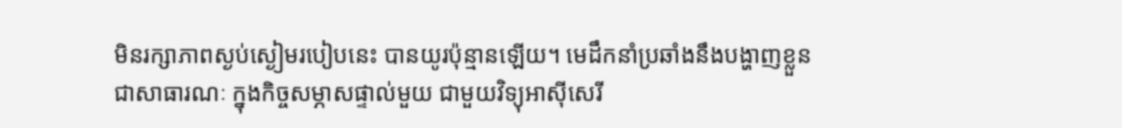មិនរក្សាភាពស្ងប់ស្ងៀមរបៀបនេះ បានយូរប៉ុន្មានឡើយ។ មេដឹកនាំប្រឆាំងនឹងបង្ហាញខ្លួនជាសាធារណៈ ក្នុងកិច្ចសម្ភាសផ្ទាល់មួយ ជាមួយវិទ្យុអាស៊ីសេរី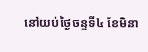នៅយប់ថ្ងៃចន្ទទី៤ ខែមិនា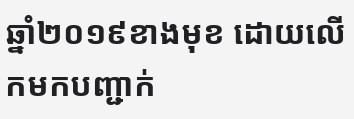ឆ្នាំ២០១៩ខាងមុខ ដោយលើកមកបញ្ជាក់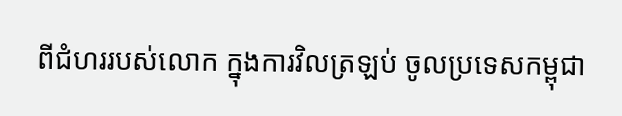ពីជំហររបស់លោក ក្នុងការវិលត្រឡប់ ចូលប្រទេសកម្ពុជា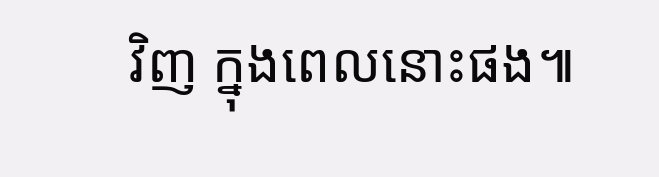វិញ ក្នុងពេលនោះផង៕